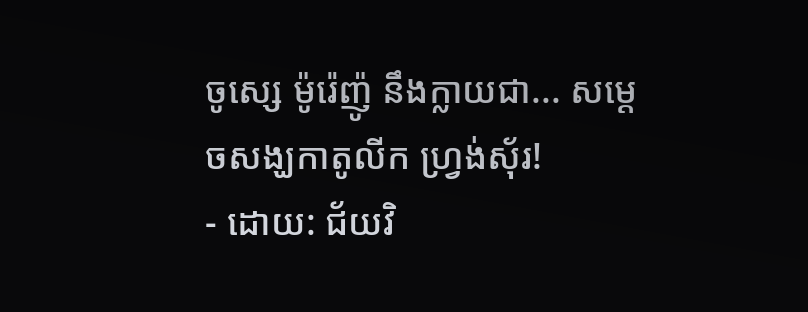ចូស្សេ ម៉ូរ៉េញ៉ូ នឹងក្លាយជា... សម្ដេចសង្ឃកាតូលីក ហ្វ្រង់ស៊័រ!
- ដោយ: ជ័យវិ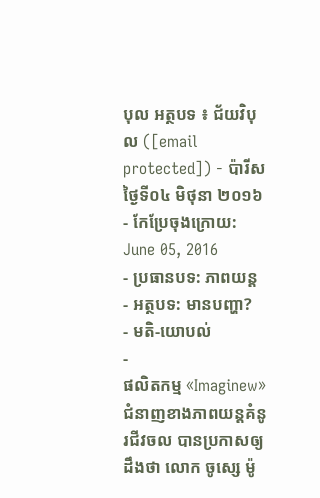បុល អត្ថបទ ៖ ជ័យវិបុល ([email protected]) - ប៉ារីស ថ្ងៃទី០៤ មិថុនា ២០១៦
- កែប្រែចុងក្រោយ: June 05, 2016
- ប្រធានបទ: ភាពយន្ដ
- អត្ថបទ: មានបញ្ហា?
- មតិ-យោបល់
-
ផលិតកម្ម «Imaginew» ជំនាញខាងភាពយន្ដគំនូរជីវចល បានប្រកាសឲ្យដឹងថា លោក ចូស្សេ ម៉ូ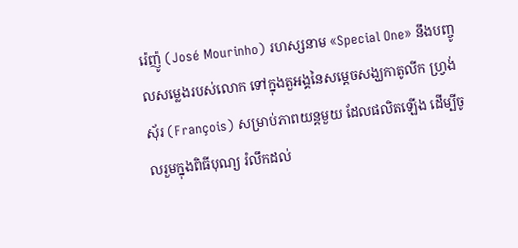រ៉េញ៉ូ (José Mourinho) រហស្សនាម «Special One» នឹងបញ្ចូលសម្លេងរបស់លោក ទៅក្នុងតួអង្គនៃសម្ដេចសង្ឃកាតូលីក ហ្វ្រង់ស៊័រ (François) សម្រាប់ភាពយន្ដមួយ ដែលផលិតឡើង ដើម្បីចូលរួមក្នុងពិធីបុណ្យ រំលឹកដល់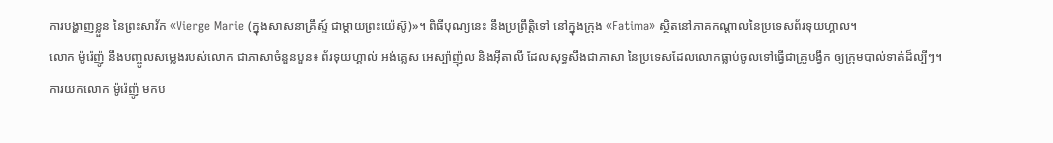ការបង្ហាញខ្លួន នៃព្រះសាវ័ក «Vierge Marie (ក្នុងសាសនាគ្រឹស្ទ៍ ជាម្ដាយព្រះយ៉េស៊ូ)»។ ពិធីបុណ្យនេះ នឹងប្រព្រឹត្តិទៅ នៅក្នុងក្រុង «Fatima» ស្ថិតនៅភាគកណ្ដាលនៃប្រទេសព័រទុយហ្គាល។
លោក ម៉ូរ៉េញ៉ូ នឹងបញ្ចូលសម្លេងរបស់លោក ជាភាសាចំនួនបួន៖ ព័រទុយហ្គាល់ អង់គ្លេស អេស្ប៉ាញ៉ុល និងអ៊ីតាលី ដែលសុទ្ធសឹងជាភាសា នៃប្រទេសដែលលោកធ្លាប់ចូលទៅធ្វើជាគ្រូបង្វឹក ឲ្យក្រុមបាល់ទាត់ដ៏ល្បីៗ។
ការយកលោក ម៉ូរ៉េញ៉ូ មកប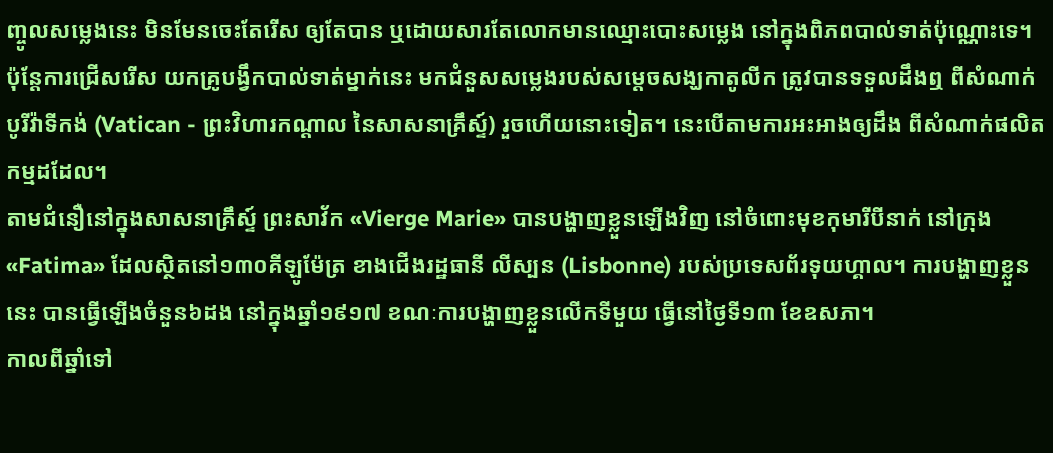ញ្ចូលសម្លេងនេះ មិនមែនចេះតែរើស ឲ្យតែបាន ឬដោយសារតែលោកមានឈ្មោះបោះសម្លេង នៅក្នុងពិភពបាល់ទាត់ប៉ុណ្ណោះទេ។ ប៉ុន្តែការជ្រើសរើស យកគ្រូបង្វឹកបាល់ទាត់ម្នាក់នេះ មកជំនួសសម្លេងរបស់សម្ដេចសង្ឃកាតូលីក ត្រូវបានទទួលដឹងឮ ពីសំណាក់បូរីវ៉ាទីកង់ (Vatican - ព្រះវិហារកណ្ដាល នៃសាសនាគ្រឹស្ទ៍) រួចហើយនោះទៀត។ នេះបើតាមការអះអាងឲ្យដឹង ពីសំណាក់ផលិតកម្មដដែល។
តាមជំនឿនៅក្នុងសាសនាគ្រឹស្ទ៍ ព្រះសាវ័ក «Vierge Marie» បានបង្ហាញខ្លួនឡើងវិញ នៅចំពោះមុខកុមារីបីនាក់ នៅក្រុង «Fatima» ដែលស្ថិតនៅ១៣០គីឡូម៉ែត្រ ខាងជើងរដ្ឋធានី លីស្បន (Lisbonne) របស់ប្រទេសព័រទុយហ្គាល។ ការបង្ហាញខ្លួននេះ បានធ្វើឡើងចំនួន៦ដង នៅក្នុងឆ្នាំ១៩១៧ ខណៈការបង្ហាញខ្លួនលើកទីមួយ ធ្វើនៅថ្ងៃទី១៣ ខែឧសភា។
កាលពីឆ្នាំទៅ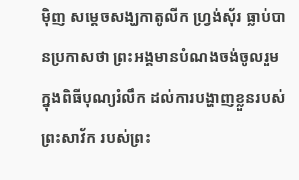ម៉ិញ សម្ដេចសង្ឃកាតូលីក ហ្វ្រង់ស៊័រ ធ្លាប់បានប្រកាសថា ព្រះអង្គមានបំណងចង់ចូលរួម ក្នុងពិធីបុណ្យរំលឹក ដល់ការបង្ហាញខ្លួនរបស់ព្រះសាវ័ក របស់ព្រះ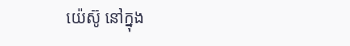យ៉េស៊ូ នៅក្នុង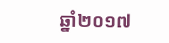ឆ្នាំ២០១៧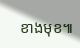ខាងមុខ៕